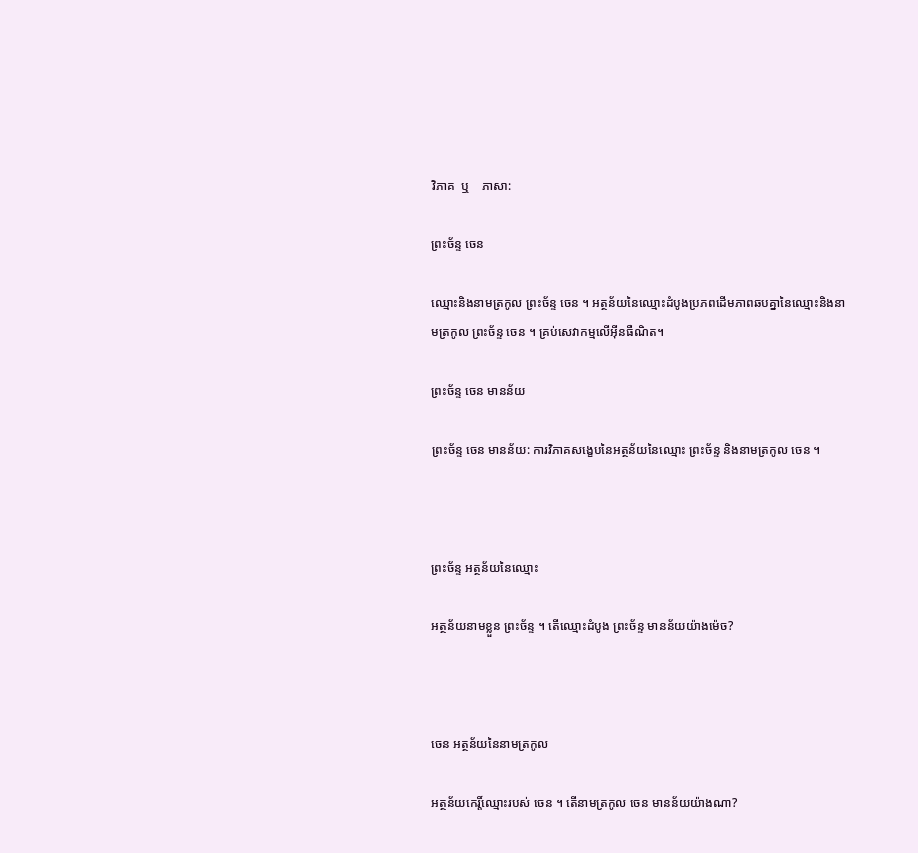វិភាគ  ឬ    ភាសា:

ព្រះច័ន្ទ ចេន

ឈ្មោះនិងនាមត្រកូល ព្រះច័ន្ទ ចេន ។ អត្ថន័យនៃឈ្មោះដំបូងប្រភពដើមភាពឆបគ្នានៃឈ្មោះនិងនាមត្រកូល ព្រះច័ន្ទ ចេន ។ គ្រប់សេវាកម្មលើអ៊ីនធឺណិត។

ព្រះច័ន្ទ ចេន មានន័យ

ព្រះច័ន្ទ ចេន មានន័យ: ការវិភាគសង្ខេបនៃអត្ថន័យនៃឈ្មោះ ព្រះច័ន្ទ និងនាមត្រកូល ចេន ។



ព្រះច័ន្ទ អត្ថន័យនៃឈ្មោះ

អត្ថន័យនាមខ្លួន ព្រះច័ន្ទ ។ តើឈ្មោះដំបូង ព្រះច័ន្ទ មានន័យយ៉ាងម៉េច?



ចេន អត្ថន័យនៃនាមត្រកូល

អត្ថន័យកេរ្តិ៍ឈ្មោះរបស់ ចេន ។ តើនាមត្រកូល ចេន មានន័យយ៉ាងណា?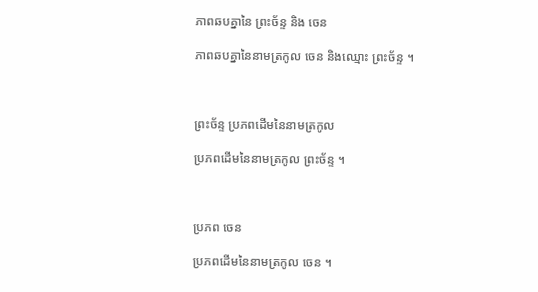ភាពឆបគ្នានៃ ព្រះច័ន្ទ និង ចេន

ភាពឆបគ្នានៃនាមត្រកូល ចេន និងឈ្មោះ ព្រះច័ន្ទ ។



ព្រះច័ន្ទ ប្រភពដើមនៃនាមត្រកូល

ប្រភពដើមនៃនាមត្រកូល ព្រះច័ន្ទ ។



ប្រភព ចេន

ប្រភពដើមនៃនាមត្រកូល ចេន ។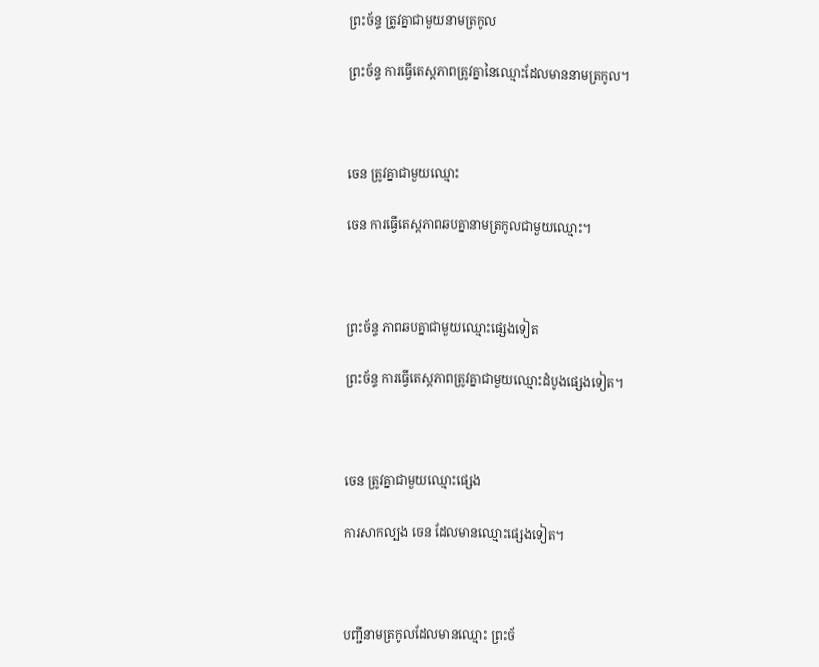ព្រះច័ន្ទ ត្រូវគ្នាជាមួយនាមត្រកូល

ព្រះច័ន្ទ ការធ្វើតេស្តភាពត្រូវគ្នានៃឈ្មោះដែលមាននាមត្រកូល។



ចេន ត្រូវគ្នាជាមួយឈ្មោះ

ចេន ការធ្វើតេស្តភាពឆបគ្នានាមត្រកូលជាមួយឈ្មោះ។



ព្រះច័ន្ទ ភាពឆបគ្នាជាមួយឈ្មោះផ្សេងទៀត

ព្រះច័ន្ទ ការធ្វើតេស្តភាពត្រូវគ្នាជាមួយឈ្មោះដំបូងផ្សេងទៀត។



ចេន ត្រូវគ្នាជាមួយឈ្មោះផ្សេង

ការសាកល្បង ចេន ដែលមានឈ្មោះផ្សេងទៀត។



បញ្ជីនាមត្រកូលដែលមានឈ្មោះ ព្រះច័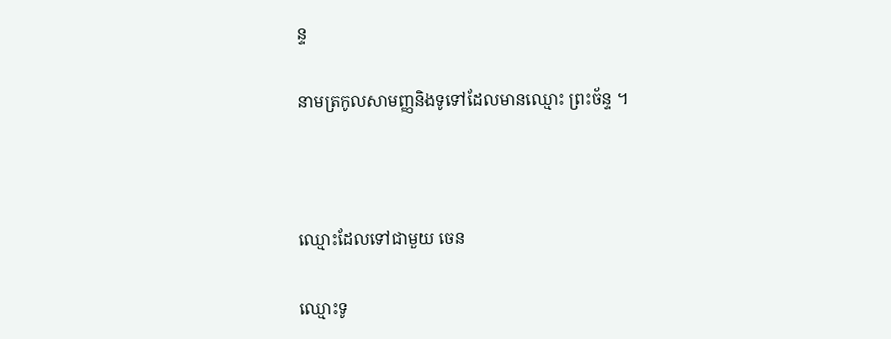ន្ទ

នាមត្រកូលសាមញ្ញនិងទូទៅដែលមានឈ្មោះ ព្រះច័ន្ទ ។



ឈ្មោះដែលទៅជាមួយ ចេន

ឈ្មោះទូ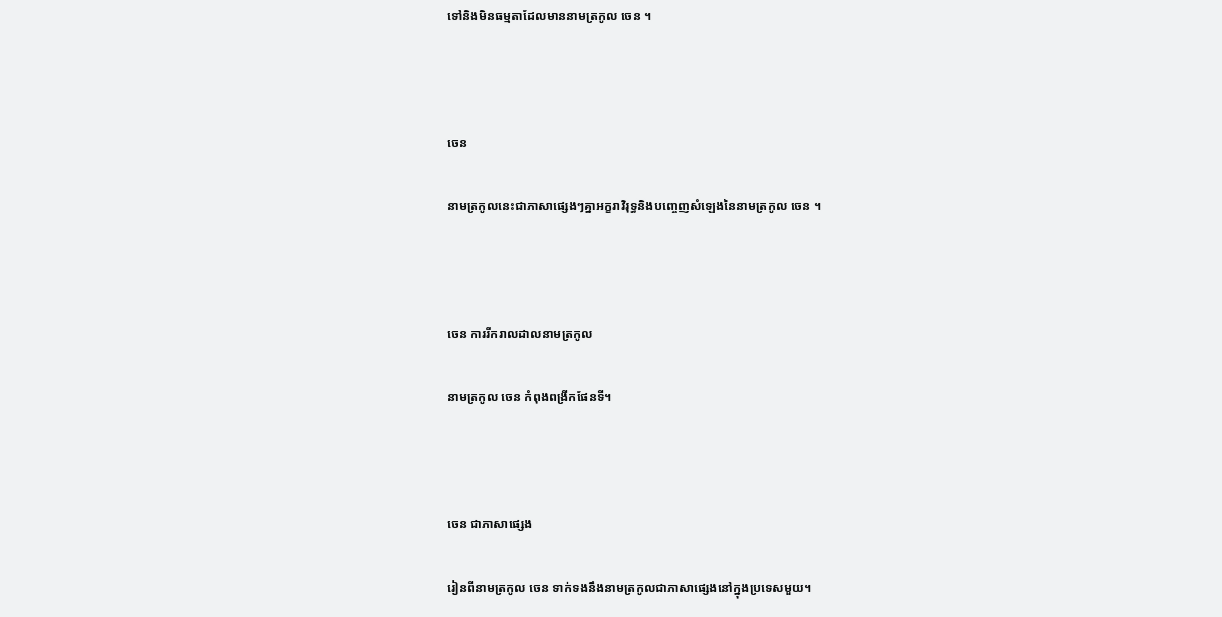ទៅនិងមិនធម្មតាដែលមាននាមត្រកូល ចេន ។



ចេន

នាមត្រកូលនេះជាភាសាផ្សេងៗគ្នាអក្ខរាវិរុទ្ធនិងបញ្ចេញសំឡេងនៃនាមត្រកូល ចេន ។



ចេន ការរីករាលដាលនាមត្រកូល

នាមត្រកូល ចេន កំពុងពង្រីកផែនទី។



ចេន ជាភាសាផ្សេង

រៀនពីនាមត្រកូល ចេន ទាក់ទងនឹងនាមត្រកូលជាភាសាផ្សេងនៅក្នុងប្រទេសមួយ។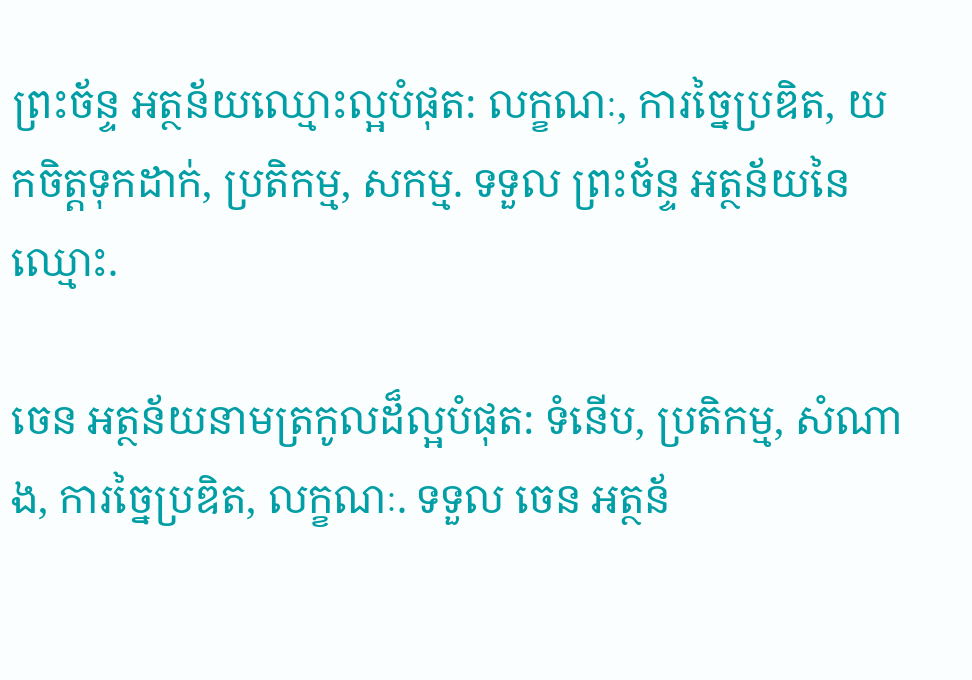ព្រះច័ន្ទ អត្ថន័យឈ្មោះល្អបំផុត: លក្ខណៈ, ការច្នៃប្រឌិត, យកចិត្តទុកដាក់, ប្រតិកម្ម, សកម្ម. ទទួល ព្រះច័ន្ទ អត្ថន័យនៃឈ្មោះ.

ចេន អត្ថន័យនាមត្រកូលដ៏ល្អបំផុត: ទំនើប, ប្រតិកម្ម, សំណាង, ការច្នៃប្រឌិត, លក្ខណៈ. ទទួល ចេន អត្ថន័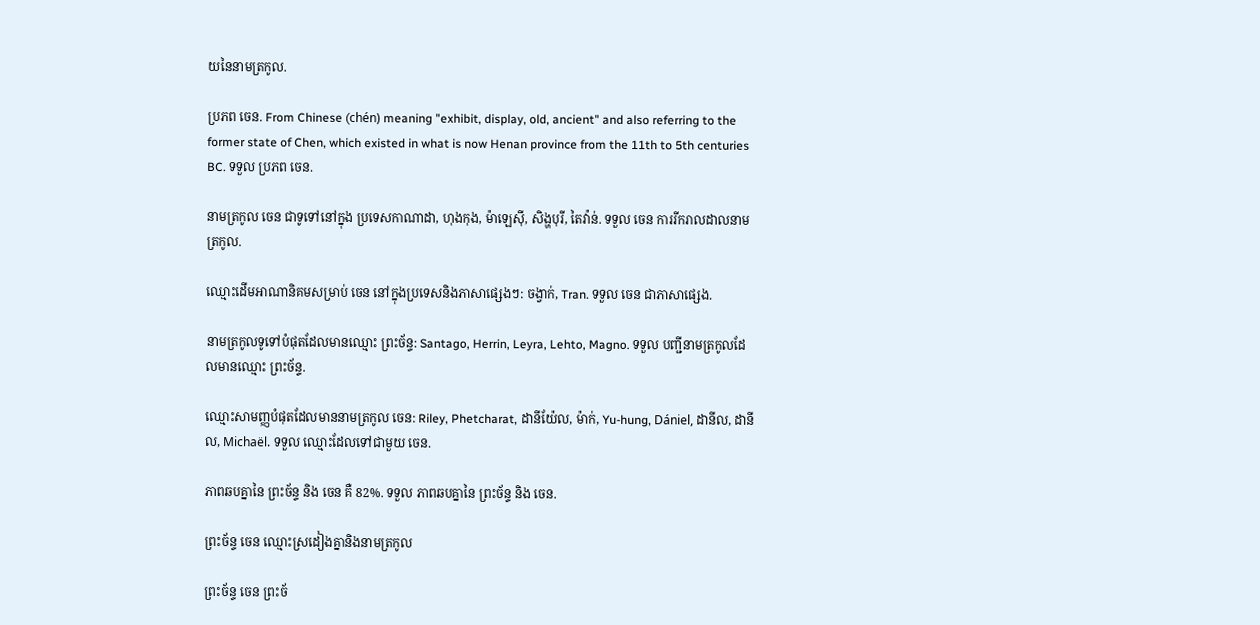យនៃនាមត្រកូល.

ប្រភព ចេន. From Chinese (chén) meaning "exhibit, display, old, ancient" and also referring to the former state of Chen, which existed in what is now Henan province from the 11th to 5th centuries BC. ទទួល ប្រភព ចេន.

នាមត្រកូល ចេន ជាទូទៅនៅក្នុង ប្រទេសកាណាដា, ហុងកុង, ម៉ាឡេស៊ី, សិង្ហបុរី, តៃវ៉ាន់. ទទួល ចេន ការរីករាលដាលនាមត្រកូល.

ឈ្មោះដើមអាណានិគមសម្រាប់ ចេន នៅក្នុងប្រទេសនិងភាសាផ្សេងៗ: ចង្វាក់, Tran. ទទួល ចេន ជាភាសាផ្សេង.

នាមត្រកូលទូទៅបំផុតដែលមានឈ្មោះ ព្រះច័ន្ទ: Santago, Herrin, Leyra, Lehto, Magno. ទទួល បញ្ជីនាមត្រកូលដែលមានឈ្មោះ ព្រះច័ន្ទ.

ឈ្មោះសាមញ្ញបំផុតដែលមាននាមត្រកូល ចេន: Riley, Phetcharat, ដានីយ៉ែល, ម៉ាក់, Yu-hung, Dániel, ដានីល, ដានីល, Michaël. ទទួល ឈ្មោះដែលទៅជាមួយ ចេន.

ភាពឆបគ្នានៃ ព្រះច័ន្ទ និង ចេន គឺ 82%. ទទួល ភាពឆបគ្នានៃ ព្រះច័ន្ទ និង ចេន.

ព្រះច័ន្ទ ចេន ឈ្មោះស្រដៀងគ្នានិងនាមត្រកូល

ព្រះច័ន្ទ ចេន ព្រះច័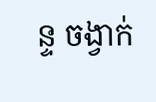ន្ទ ចង្វាក់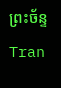ព្រះច័ន្ទ Tran